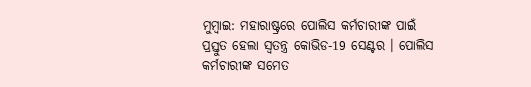ମୁମ୍ବାଇ: ମହାରାଷ୍ଟ୍ରରେ ପୋଲିସ କର୍ମଚାରୀଙ୍କ ପାଇଁ ପ୍ରସ୍ତୁତ ହେଲା ସ୍ବତନ୍ତ୍ର କୋଭିଡ-19 ସେଣ୍ଟର । ପୋଲିସ କର୍ମଚାରୀଙ୍କ ସମେତ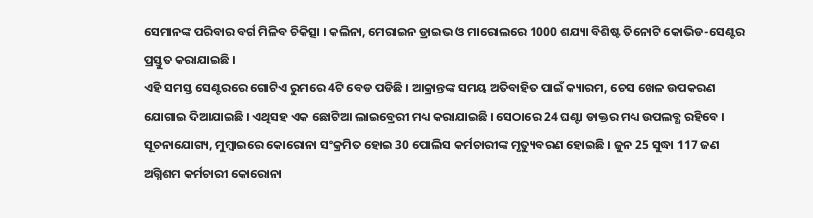ସେମାନଙ୍କ ପରିବାର ବର୍ଗ ମିଳିବ ଚିକିତ୍ସା । କଲିନା, ମେରାଇନ ଡ୍ରାଇଭ ଓ ମାରୋଲରେ 1000 ଶଯ୍ୟା ବିଶିଷ୍ଟ ତିନୋଟି କୋଭିଡ-ସେଣ୍ଟର ପ୍ରସ୍ତୁତ କରାଯାଇଛି ।
ଏହି ସମସ୍ତ ସେଣ୍ଟରରେ ଗୋଟିଏ ରୁମରେ 4ଟି ବେଡ ପଡିଛି । ଆକ୍ରାନ୍ତଙ୍କ ସମୟ ଅତିବାହିତ ପାଇଁ କ୍ୟାରମ, ଚେସ ଖେଳ ଉପକରଣ ଯୋଗାଇ ଦିଆଯାଇଛି । ଏଥିସହ ଏକ ଛୋଟିଆ ଲାଇବ୍ରେରୀ ମଧ୍ୟ କରାଯାଇଛି । ସେଠାରେ 24 ଘଣ୍ଟା ଡାକ୍ତର ମଧ୍ୟ ଉପଲବ୍ଧ ରହିବେ ।
ସୂଚନାଯୋଗ୍ୟ, ମୁମ୍ବାଇରେ କୋରୋନା ସଂକ୍ରମିତ ହୋଇ 30 ପୋଲିସ କର୍ମଚାରୀଙ୍କ ମୃତ୍ୟୁବରଣ ହୋଇଛି । ଜୁନ 25 ସୁଦ୍ଧା 117 ଜଣ ଅଗ୍ନିଶମ କର୍ମଚାରୀ କୋରୋନା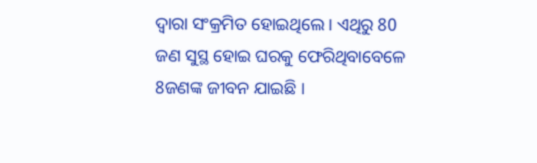ଦ୍ବାରା ସଂକ୍ରମିତ ହୋଇଥିଲେ । ଏଥିରୁ 80 ଜଣ ସୁସ୍ଥ ହୋଇ ଘରକୁ ଫେରିଥିବାବେଳେ 8ଜଣଙ୍କ ଜୀବନ ଯାଇଛି ।